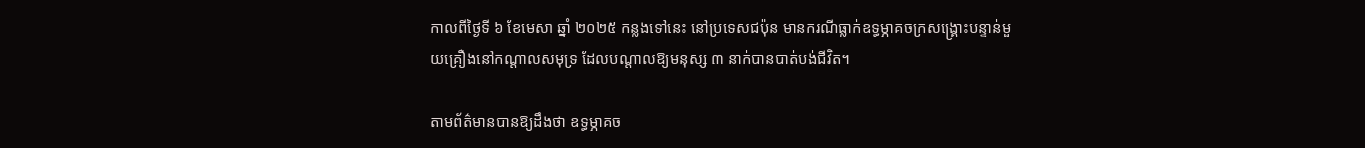កាលពីថ្ងៃទី ៦ ខែមេសា ឆ្នាំ ២០២៥ កន្លងទៅនេះ នៅប្រទេសជប៉ុន មានករណីធ្លាក់ឧទ្ធម្ភាគចក្រសង្រ្គោះបន្ទាន់មួយគ្រឿងនៅកណ្តាលសមុទ្រ ដែលបណ្តាលឱ្យមនុស្ស ៣ នាក់បានបាត់បង់ជីវិត។

តាមព័ត៌មានបានឱ្យដឹងថា ឧទ្ធម្ភាគច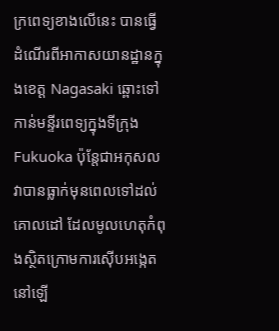ក្រពេទ្យខាងលើនេះ បានធ្វើដំណើរពីអាកាសយានដ្ឋានក្នុងខេត្ត Nagasaki ឆ្ពោះទៅកាន់មន្ទីរពេទ្យក្នុងទីក្រុង Fukuoka ប៉ុន្តែជាអកុសល វាបានធ្លាក់មុនពេលទៅដល់គោលដៅ ដែលមូលហេតុកំពុងស្ថិតក្រោមការស៊ើបអង្កេតនៅឡើ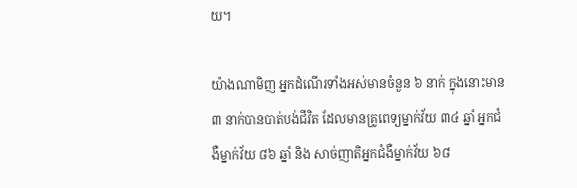យ។

យ៉ាងណាមិញ អ្នកដំណើរទាំងអស់មានចំនួន ៦ នាក់ ក្នុងនោះមាន ៣ នាក់បានបាត់បង់ជីវិត ដែលមានគ្រូពេទ្យម្នាក់វ័យ ៣៤ ឆ្នាំ អ្នកជំងឺម្នាក់វ័យ ៨៦ ឆ្នាំ និង សាច់ញាតិអ្នកជំងឺម្នាក់វ័យ ៦៨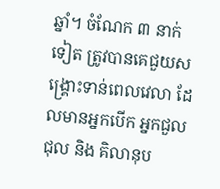ឆ្នាំ។ ចំណែក ៣ នាក់ទៀត ត្រូវបានគេជួយសង្រ្គោះទាន់ពេលវេលា ដែលមានអ្នកបើក អ្នកជួលជុល និង គិលានុប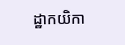ដ្ឋាកយិកា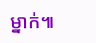ម្នាក់៕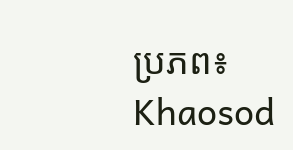ប្រភព៖ Khaosod